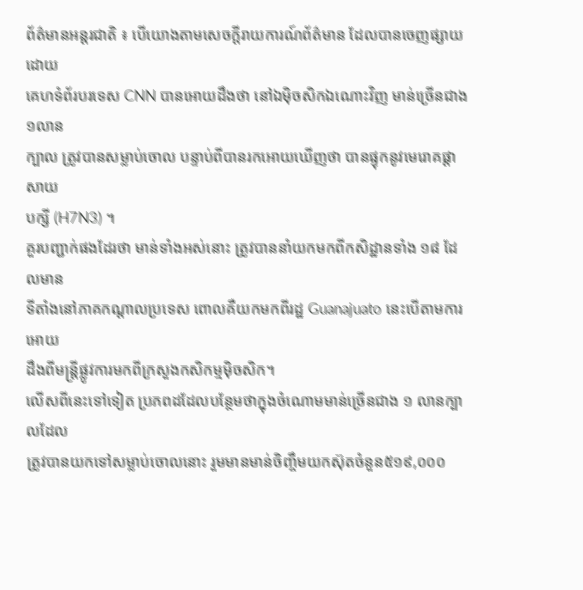ព័ត៌មានអន្តរជាតិ ៖ បើយោងតាមសេចក្តីរាយការណ៍ព័ត៌មាន ដែលបានចេញផ្សាយដោយ
គេហទំព័របរទេស CNN បានអោយដឹងថា នៅឯម៉ិចសិកឯណោះវិញ មាន់ច្រើនជាង ១លាន
ក្បាល ត្រូវបានសម្លាប់ចោល បន្ទាប់ពីបានរកអោយឃើញថា បានផ្ទុកនូវមេរោគផ្តាសាយ
បក្សី (H7N3) ។
គួរបញ្ជាក់ផងដែរថា មាន់ទាំងអស់នោះ ត្រូវបាននាំយកមកពីកសិដ្ឋានទាំង ១៨ ដែលមាន
ទីតាំងនៅភាគកណ្តាលប្រទេស ពោលគឺយកមកពីរដ្ឋ Guanajuato នេះបើតាមការអោយ
ដឹងពីមន្រ្តីផ្លូវការមកពីក្រសួងកសិកម្មម៉ិចសិក។
លើសពីនេះទៅទៀត ប្រភពដដែលបន្ថែមថាក្នុងចំណោមមាន់ច្រើនជាង ១ លានក្បាលដែល
ត្រូវបានយកទៅសម្លាប់ចោលនោះ រួមមានមាន់ចិញ្ចឹមយកស៊ុតចំនួន៥១៩,០០០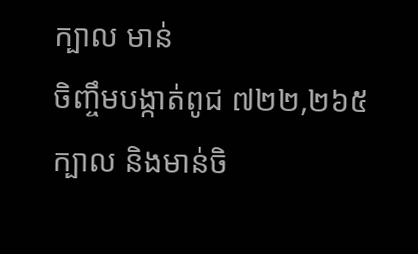ក្បាល មាន់
ចិញ្ចឹមបង្កាត់ពូជ ៧២២,២៦៥ ក្បាល និងមាន់ចិ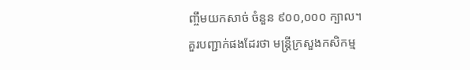ញ្ចឹមយកសាច់ ចំនួន ៩០០,០០០ ក្បាល។
គួរបញ្ជាក់ផងដែរថា មន្រ្តីក្រសួងកសិកម្ម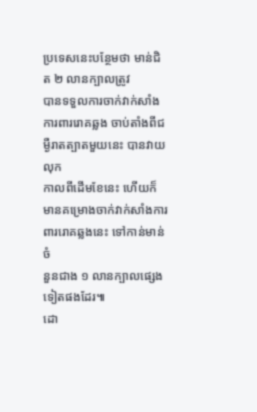ប្រទេសនេះបន្ថែមថា មាន់ជិត ២ លានក្បាលត្រូវ
បានទទួលការចាក់វាក់សាំងការពាររោគឆ្លង ចាប់តាំងពីជម្ងឺរាតត្បាតមួយនេះ បានវាយលុក
កាលពីដើមខែនេះ ហើយក៏មានគម្រោងចាក់វាក់សាំងការពាររោគឆ្លងនេះ ទៅកាន់មាន់ចំ
នួនជាង ១ លានក្បាលផ្សេងទៀតផងដែរ៕
ដោ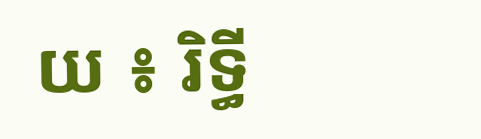យ ៖ រិទ្ធី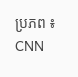ប្រភព ៖ CNN